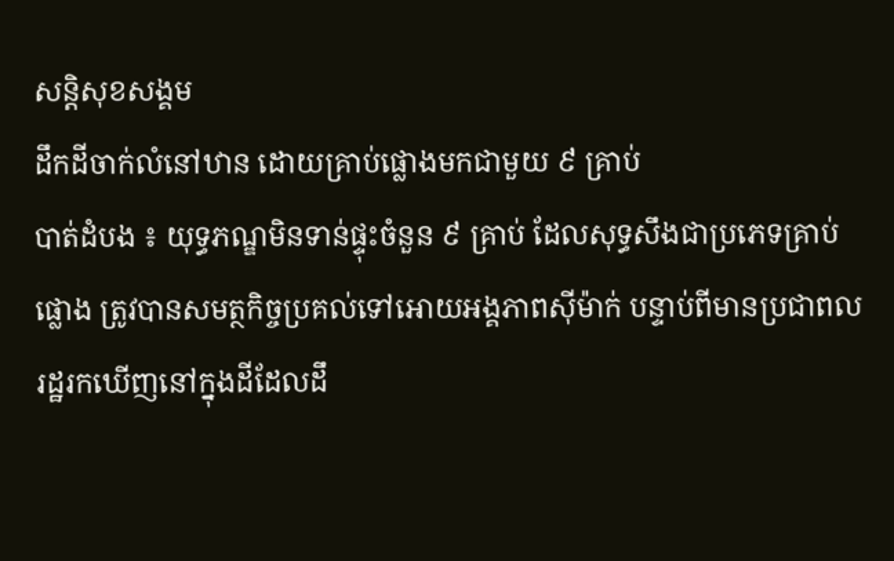សន្តិសុខសង្គម
ដឹកដីចាក់លំនៅឋាន ដោយគ្រាប់ផ្លោងមកជាមួយ ៩ គ្រាប់
បាត់ដំបង ៖ យុទ្ធភណ្ឌមិនទាន់ផ្ទុះចំនួន ៩ គ្រាប់ ដែលសុទ្ធសឹងជាប្រភេទគ្រាប់ផ្លោង ត្រូវបានសមត្ថកិច្ចប្រគល់ទៅអោយអង្គភាពស៊ីម៉ាក់ បន្ទាប់ពីមានប្រជាពលរដ្ឋរកឃើញនៅក្នុងដីដែលដឹ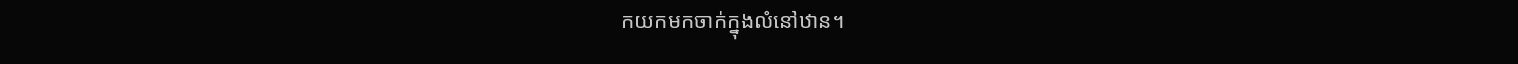កយកមកចាក់ក្នុងលំនៅឋាន។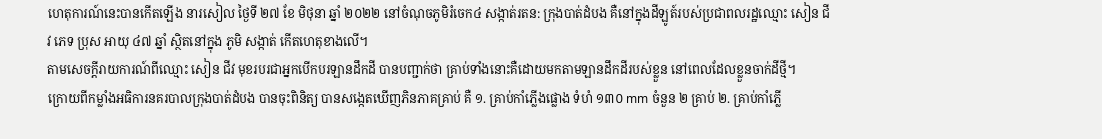ហេតុការណ៍នេះបានកើតឡើង នារសៀល ថ្ងៃទី ២៧ ខែ មិថុនា ឆ្នាំ ២០២២ នៅចំណុចភូមិរំចេក៤ សង្កាត់រតន: ក្រុងបាត់ដំបង គឺនៅក្នុងដីឡូត៍របស់ប្រជាពលរដ្ឋឈ្មោះ សៀន ជីវ ភេទ ប្រុស អាយុ ៤៧ ឆ្នាំ ស្ថិតនៅក្នុង ភូមិ សង្កាត់ កើតហេតុខាងលើ។
តាមសេចក្តីរាយការណ៍ពីឈ្មោះ សៀន ជីវ មុខរបរជាអ្នកបើកបរឡានដឹកដី បានបញ្ជាក់ថា គ្រាប់ទាំងនោះគឺដោយមកតាមឡានដឹកដីរបស់ខ្លួន នៅពេលដែលខ្លួនចាក់ដីថ្មី។
ក្រោយពីកម្លាំងអធិការនគរបាលក្រុងបាត់ដំបង បានចុះពិនិត្យ បានសង្កេតឃើញភិនភាគគ្រាប់ គឺ ១. គ្រាប់កាំភ្លើងផ្លោង ទំហំ ១៣០ mm ចំនួន ២ គ្រាប់ ២. គ្រាប់កាំភ្លើ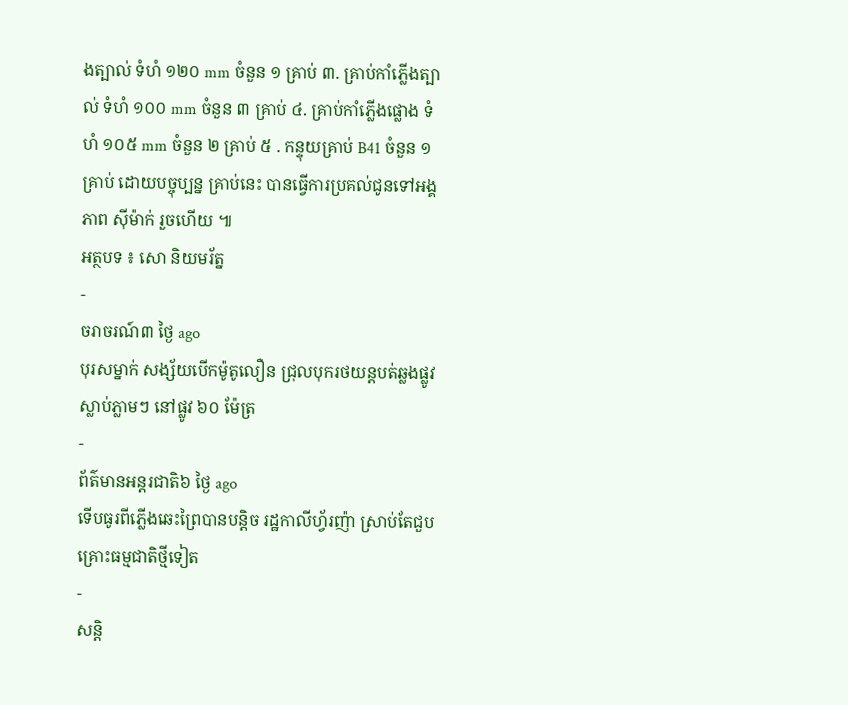ងត្បាល់ ទំហំ ១២០ mm ចំនួន ១ គ្រាប់ ៣. គ្រាប់កាំភ្លើងត្បាល់ ទំហំ ១០០ mm ចំនួន ៣ គ្រាប់ ៤. គ្រាប់កាំភ្លើងផ្លោង ទំហំ ១០៥ mm ចំនួន ២ គ្រាប់ ៥ . កន្ទុយគ្រាប់ B41 ចំនួន ១ គ្រាប់ ដោយបច្ចុប្បន្ន គ្រាប់នេះ បានធ្វើការប្រគល់ជូនទៅអង្គភាព ស៊ីម៉ាក់ រួចហើយ ៕
អត្ថបទ ៖ សោ និយមរ័ត្ន
-
ចរាចរណ៍៣ ថ្ងៃ ago
បុរសម្នាក់ សង្ស័យបើកម៉ូតូលឿន ជ្រុលបុករថយន្តបត់ឆ្លងផ្លូវ ស្លាប់ភ្លាមៗ នៅផ្លូវ ៦០ ម៉ែត្រ
-
ព័ត៌មានអន្ដរជាតិ៦ ថ្ងៃ ago
ទើបធូរពីភ្លើងឆេះព្រៃបានបន្តិច រដ្ឋកាលីហ្វ័រញ៉ា ស្រាប់តែជួបគ្រោះធម្មជាតិថ្មីទៀត
-
សន្តិ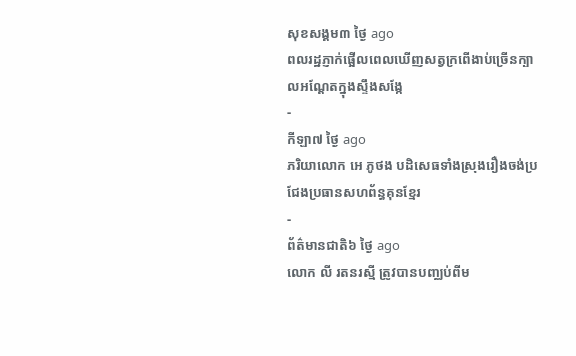សុខសង្គម៣ ថ្ងៃ ago
ពលរដ្ឋភ្ញាក់ផ្អើលពេលឃើញសត្វក្រពើងាប់ច្រើនក្បាលអណ្ដែតក្នុងស្ទឹងសង្កែ
-
កីឡា៧ ថ្ងៃ ago
ភរិយាលោក អេ ភូថង បដិសេធទាំងស្រុងរឿងចង់ប្រជែងប្រធានសហព័ន្ធគុនខ្មែរ
-
ព័ត៌មានជាតិ៦ ថ្ងៃ ago
លោក លី រតនរស្មី ត្រូវបានបញ្ឈប់ពីម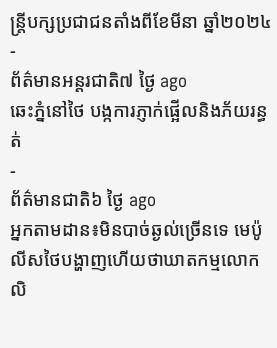ន្ត្រីបក្សប្រជាជនតាំងពីខែមីនា ឆ្នាំ២០២៤
-
ព័ត៌មានអន្ដរជាតិ៧ ថ្ងៃ ago
ឆេះភ្នំនៅថៃ បង្កការភ្ញាក់ផ្អើលនិងភ័យរន្ធត់
-
ព័ត៌មានជាតិ៦ ថ្ងៃ ago
អ្នកតាមដាន៖មិនបាច់ឆ្ងល់ច្រើនទេ មេប៉ូលីសថៃបង្ហាញហើយថាឃាតកម្មលោក លិ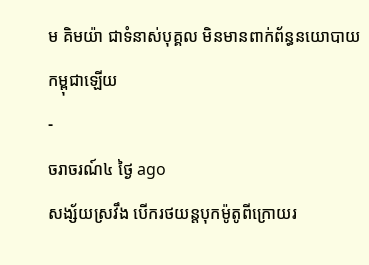ម គិមយ៉ា ជាទំនាស់បុគ្គល មិនមានពាក់ព័ន្ធនយោបាយកម្ពុជាឡើយ
-
ចរាចរណ៍៤ ថ្ងៃ ago
សង្ស័យស្រវឹង បើករថយន្តបុកម៉ូតូពីក្រោយរ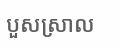បួសស្រាល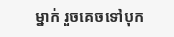ម្នាក់ រួចគេចទៅបុក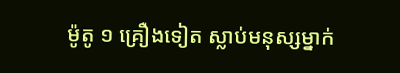ម៉ូតូ ១ គ្រឿងទៀត ស្លាប់មនុស្សម្នាក់